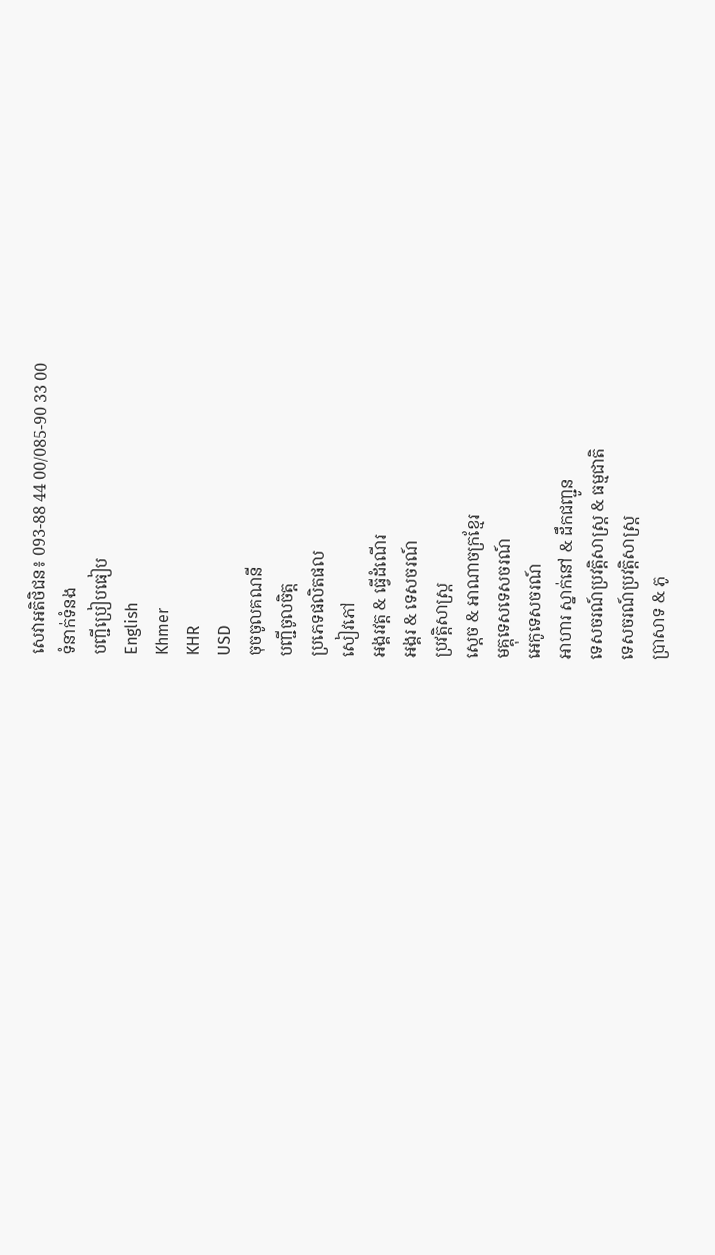សេវាអតិថិជន៖ 093-88 44 00/085-90 33 00
ទំនាក់ទំនង
បញ្ជីប្រៀបធៀប
English
Khmer
KHR
USD
ចុចចូលគណនី
បញ្ជីចូលចិត្ត
ប្រភេទផលិតផល
សៀវភៅ
អង្គរវត្ត & ធ្វើដំណើរ
អង្គរ & ទេសចរណ៍
ប្រវត្តិសាស្រ្ត
ស្តេច & អាណាចក្រខ្មែរ
មគ្គុទេសទេសចរណ៍
អេកូទេសចរណ៍
អាហារ ស្នាក់នៅ & ដឹកជញ្ជូន
ទេសចរណ៍ប្រវត្តិសាស្ត្រ & ធម្មជាតិ
ទេសចរណ៍ប្រវត្តិសាស្ត្រ
ប្រាសាទ & ភូ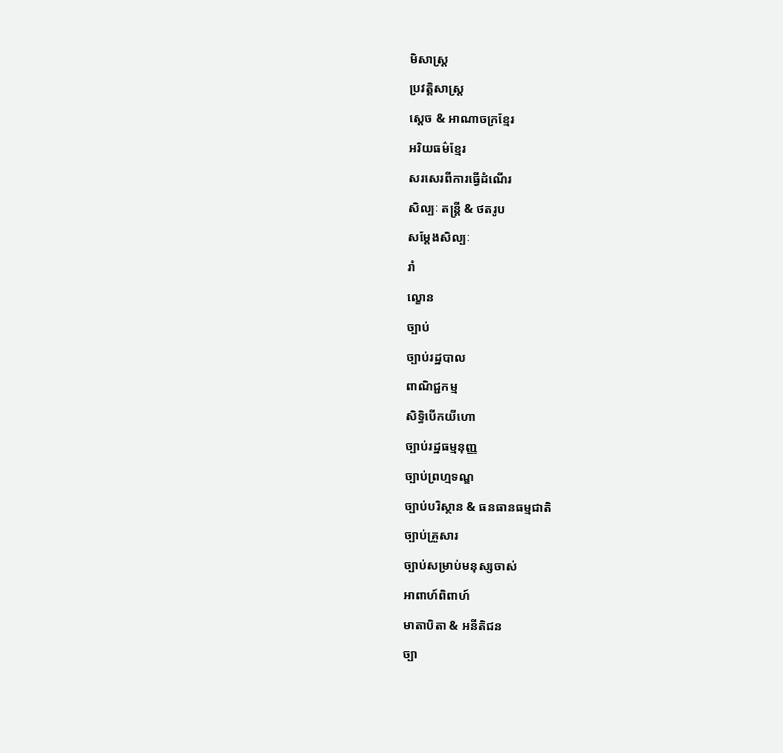មិសាស្ត្រ
ប្រវត្តិសាស្រ្ត
ស្តេច & អាណាចក្រខ្មែរ
អរិយធម៌ខ្មែរ
សរសេរពីការធ្វើដំណើរ
សិល្បៈ តន្ត្រី & ថតរូប
សម្តែងសិល្បៈ
រាំ
ល្ខោន
ច្បាប់
ច្បាប់រដ្ឋបាល
ពាណិជ្ជកម្ម
សិទ្ធិបើកយីហោ
ច្បាប់រដ្ឋធម្មនុញ្ញ
ច្បាប់ព្រហ្មទណ្ឌ
ច្បាប់បរិស្ថាន & ធនធានធម្មជាតិ
ច្បាប់គ្រួសារ
ច្បាប់សម្រាប់មនុស្សចាស់
អាពាហ៍ពិពាហ៍
មាតាបិតា & អនីតិជន
ច្បា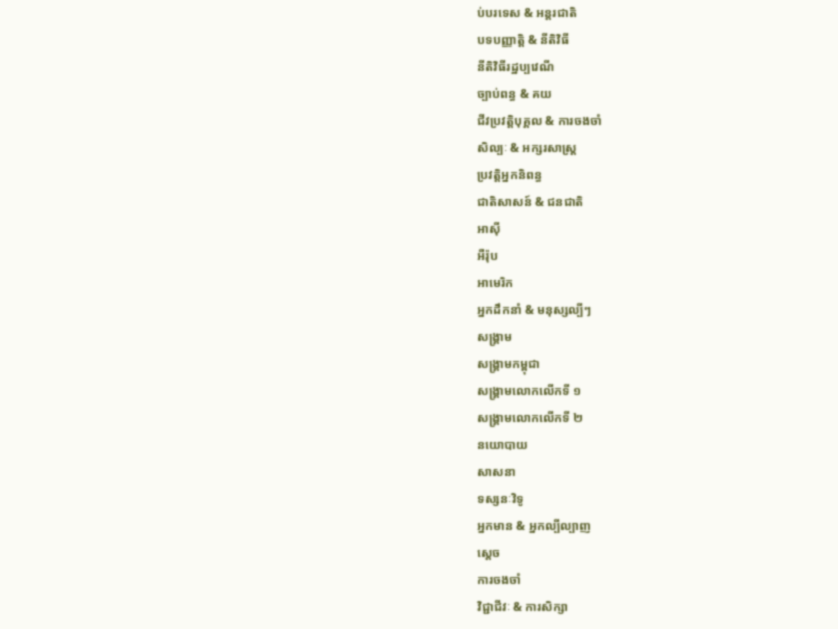ប់បរទេស & អន្តរជាតិ
បទបញ្ញាតិ្ត & នីតិវិធី
នីតិវិធីរដ្ឋប្បវេណី
ច្បាប់ពន្ធ & គយ
ជីវប្រវត្តិបុគ្គល & ការចងចាំ
សិល្បៈ & អក្សរសាស្ត្រ
ប្រវត្តិអ្នកនិពន្ធ
ជាតិសាសន៍ & ជនជាតិ
អាស៊ី
អឺរ៉ុប
អាមេរិក
អ្នកដឹកនាំ & មនុស្សល្បីៗ
សង្គ្រាម
សង្គ្រាមកម្ពុជា
សង្គ្រាមលោកលើកទី ១
សង្គ្រាមលោកលើកទី ២
នយោបាយ
សាសនា
ទស្សនៈវិទូ
អ្នកមាន & អ្នកល្បីល្បាញ
ស្ដេច
ការចងចាំ
វិជ្ជាជីវៈ & ការសិក្សា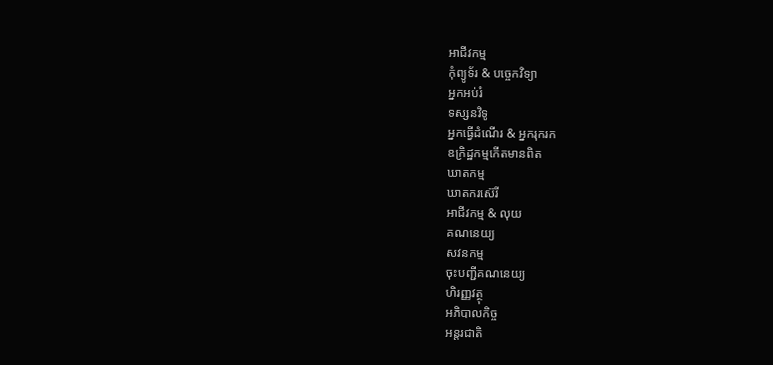អាជីវកម្ម
កុំព្យូទ័រ & បច្ចេកវិទ្យា
អ្នកអប់រំ
ទស្សនវិទូ
អ្នកធ្វើដំណើរ & អ្នករុករក
ឧក្រិដ្ឋកម្មកើតមានពិត
ឃាតកម្ម
ឃាតករស៊េរី
អាជីវកម្ម & លុយ
គណនេយ្យ
សវនកម្ម
ចុះបញ្ជីគណនេយ្យ
ហិរញ្ញវត្ថុ
អភិបាលកិច្ច
អន្តរជាតិ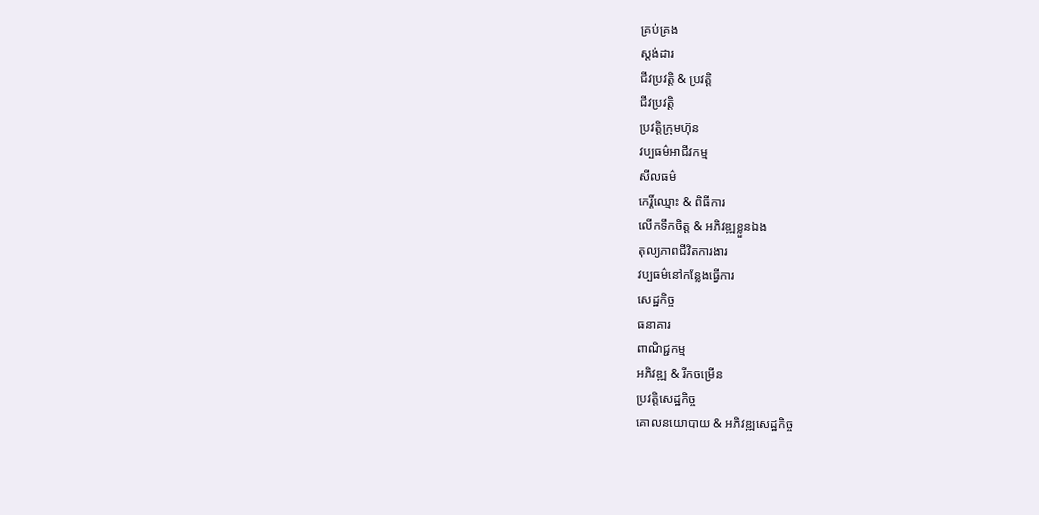គ្រប់គ្រង
ស្តង់ដារ
ជីវប្រវត្តិ & ប្រវត្តិ
ជីវប្រវត្តិ
ប្រវត្តិក្រុមហ៊ុន
វប្បធម៌អាជីវកម្ម
សីលធម៌
កេរ្តិ៍ឈ្មោះ & ពិធីការ
លើកទឹកចិត្ត & អភិវឌ្ឍខ្លួនឯង
តុល្យភាពជីវិតការងារ
វប្បធម៌នៅកន្លែងធ្វើការ
សេដ្ឋកិច្ច
ធនាគារ
ពាណិជ្ជកម្ម
អភិវឌ្ឍ & រីកចម្រើន
ប្រវត្តិសេដ្ឋកិច្ច
គោលនយោបាយ & អភិវឌ្ឍសេដ្ឋកិច្ច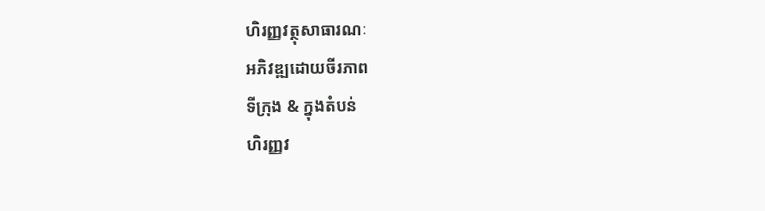ហិរញ្ញវត្ថុសាធារណៈ
អភិវឌ្ឍដោយចីរភាព
ទីក្រុង & ក្នុងតំបន់
ហិរញ្ញវ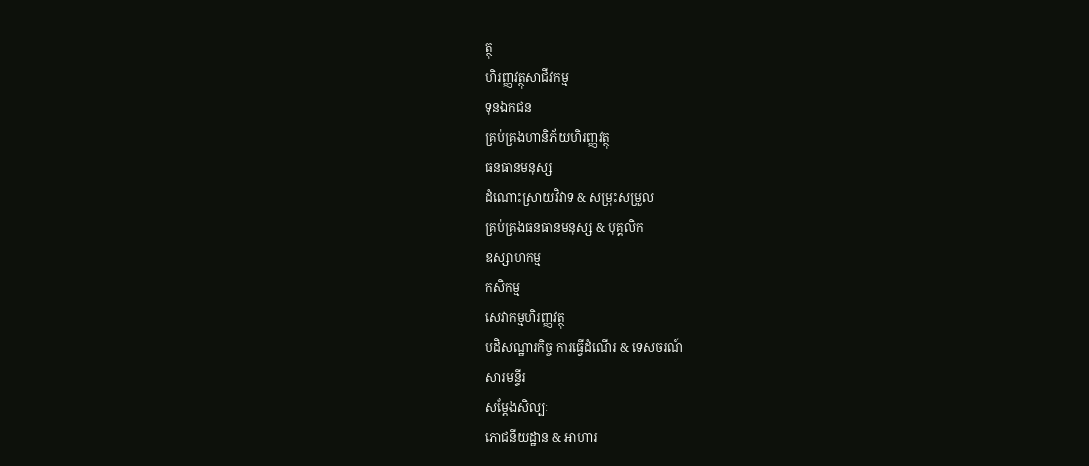ត្ថុ
ហិរញ្ញវត្ថុសាជីវកម្ម
ទុនឯកជន
គ្រប់គ្រងហានិភ័យហិរញ្ញវត្ថុ
ធនធានមនុស្ស
ដំណោះស្រាយវិវាទ & សម្រុះសម្រួល
គ្រប់គ្រងធនធានមនុស្ស & បុគ្គលិក
ឧស្សាហកម្ម
កសិកម្ម
សេវាកម្មហិរញ្ញវត្ថុ
បដិសណ្ឋារកិច្ច ការធ្វើដំណើរ & ទេសចរណ៍
សារមន្ទីរ
សម្តែងសិល្បៈ
ភោជនីយដ្ឋាន & អាហារ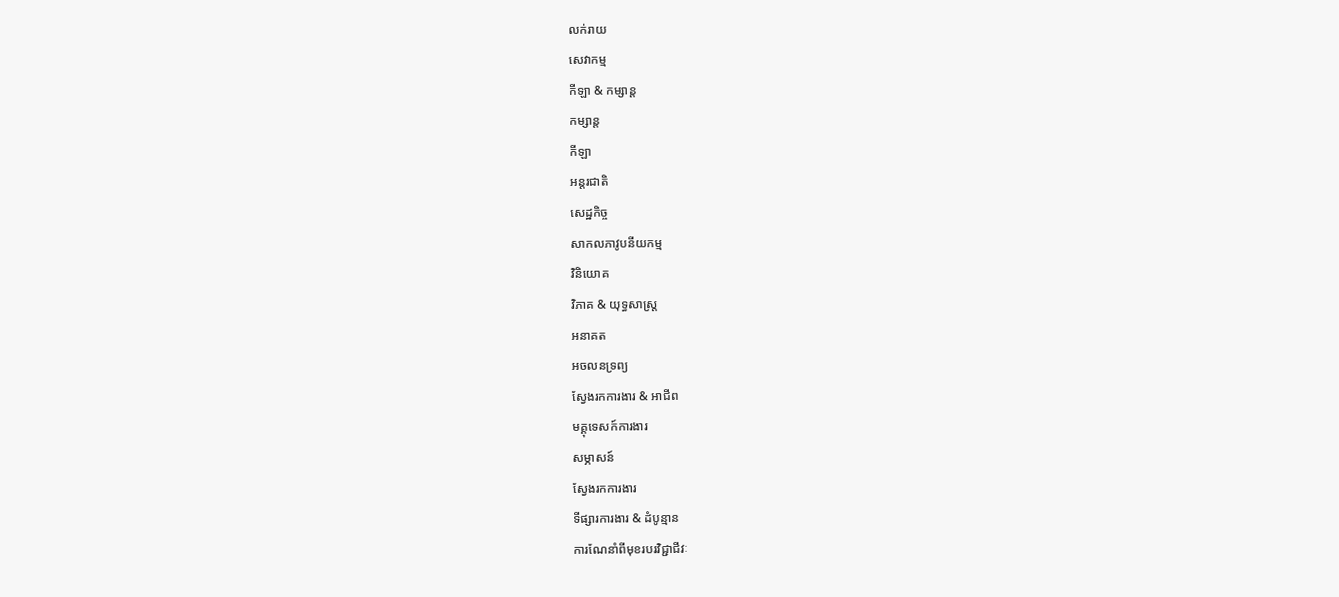លក់រាយ
សេវាកម្ម
កីឡា & កម្សាន្ត
កម្សាន្ត
កីឡា
អន្តរជាតិ
សេដ្ឋកិច្ច
សាកលភាវូបនីយកម្ម
វិនិយោគ
វិភាគ & យុទ្ធសាស្ត្រ
អនាគត
អចលនទ្រព្យ
ស្វែងរកការងារ & អាជីព
មគ្គុទេសក៍ការងារ
សម្ភាសន៍
ស្វែងរកការងារ
ទីផ្សារការងារ & ដំបូន្មាន
ការណែនាំពីមុខរបរវិជ្ជាជីវៈ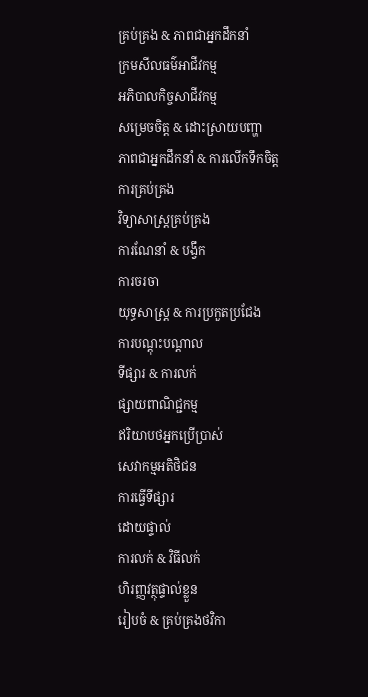គ្រប់គ្រង & ភាពជាអ្នកដឹកនាំ
ក្រមសីលធម៌អាជីវកម្ម
អភិបាលកិច្ចសាជីវកម្ម
សម្រេចចិត្ត & ដោះស្រាយបញ្ហា
ភាពជាអ្នកដឹកនាំ & ការលើកទឹកចិត្ត
ការគ្រប់គ្រង
វិទ្យាសាស្រ្តគ្រប់គ្រង
ការណែនាំ & បង្វឹក
ការចរចា
យុទ្ធសាស្ត្រ & ការប្រកួតប្រជែង
ការបណ្តុះបណ្តាល
ទីផ្សារ & ការលក់
ផ្សាយពាណិជ្ជកម្ម
ឥរិយាបថអ្នកប្រើប្រាស់
សេវាកម្មអតិថិជន
ការធ្វើទីផ្សារ
ដោយផ្ទាល់
ការលក់ & វិធីលក់
ហិរញ្ញវត្ថុផ្ទាល់ខ្លួន
រៀបចំ & គ្រប់គ្រងថវិកា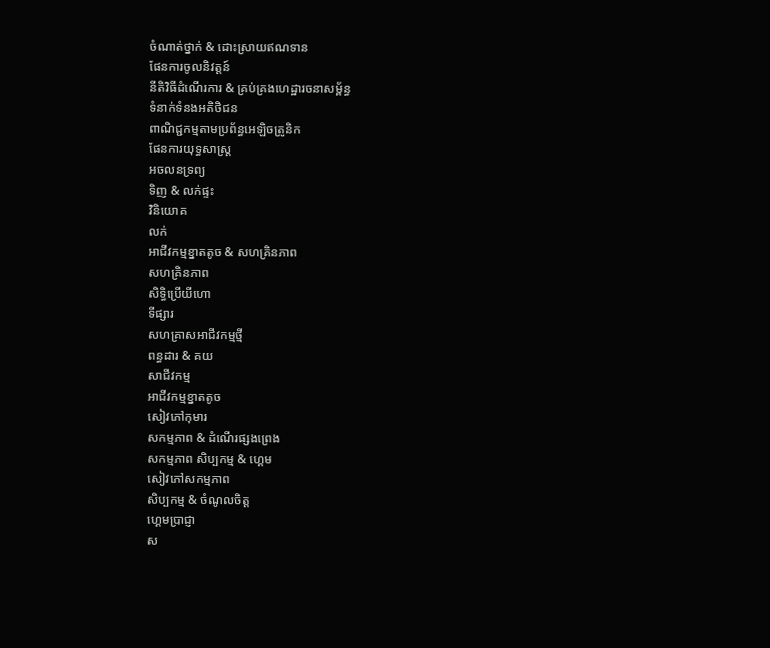ចំណាត់ថ្នាក់ & ដោះស្រាយឥណទាន
ផែនការចូលនិវត្តន៍
នីតិវិធីដំណើរការ & គ្រប់គ្រងហេដ្ឋារចនាសម្ព័ន្ធ
ទំនាក់ទំនងអតិថិជន
ពាណិជ្ជកម្មតាមប្រព័ន្ធអេឡិចត្រូនិក
ផែនការយុទ្ធសាស្ត្រ
អចលនទ្រព្យ
ទិញ & លក់ផ្ទះ
វិនិយោគ
លក់
អាជីវកម្មខ្នាតតូច & សហគ្រិនភាព
សហគ្រិនភាព
សិទ្ធិប្រើយីហោ
ទីផ្សារ
សហគ្រាសអាជីវកម្មថ្មី
ពន្ធដារ & គយ
សាជីវកម្ម
អាជីវកម្មខ្នាតតូច
សៀវភៅកុមារ
សកម្មភាព & ដំណើរផ្សងព្រេង
សកម្មភាព សិប្បកម្ម & ហ្គេម
សៀវភៅសកម្មភាព
សិប្បកម្ម & ចំណូលចិត្ត
ហ្គេមប្រាជ្ញា
ស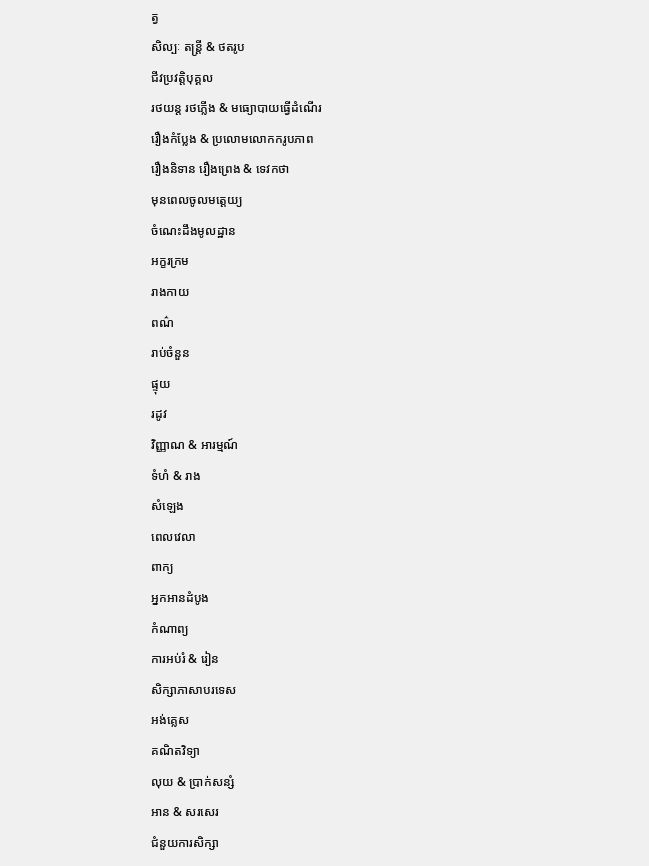ត្វ
សិល្បៈ តន្ត្រី & ថតរូប
ជីវប្រវត្តិបុគ្គល
រថយន្ត រថភ្លើង & មធ្យោបាយធ្វើដំណើរ
រឿងកំប្លែង & ប្រលោមលោកករូបភាព
រឿងនិទាន រឿងព្រេង & ទេវកថា
មុនពេលចូលមត្តេយ្យ
ចំណេះដឹងមូលដ្ឋាន
អក្ខរក្រម
រាងកាយ
ពណ៌
រាប់ចំនួន
ផ្ទុយ
រដូវ
វិញ្ញាណ & អារម្មណ៍
ទំហំ & រាង
សំឡេង
ពេលវេលា
ពាក្យ
អ្នកអានដំបូង
កំណាព្យ
ការអប់រំ & រៀន
សិក្សាភាសាបរទេស
អង់គ្លេស
គណិតវិទ្យា
លុយ & ប្រាក់សន្សំ
អាន & សរសេរ
ជំនួយការសិក្សា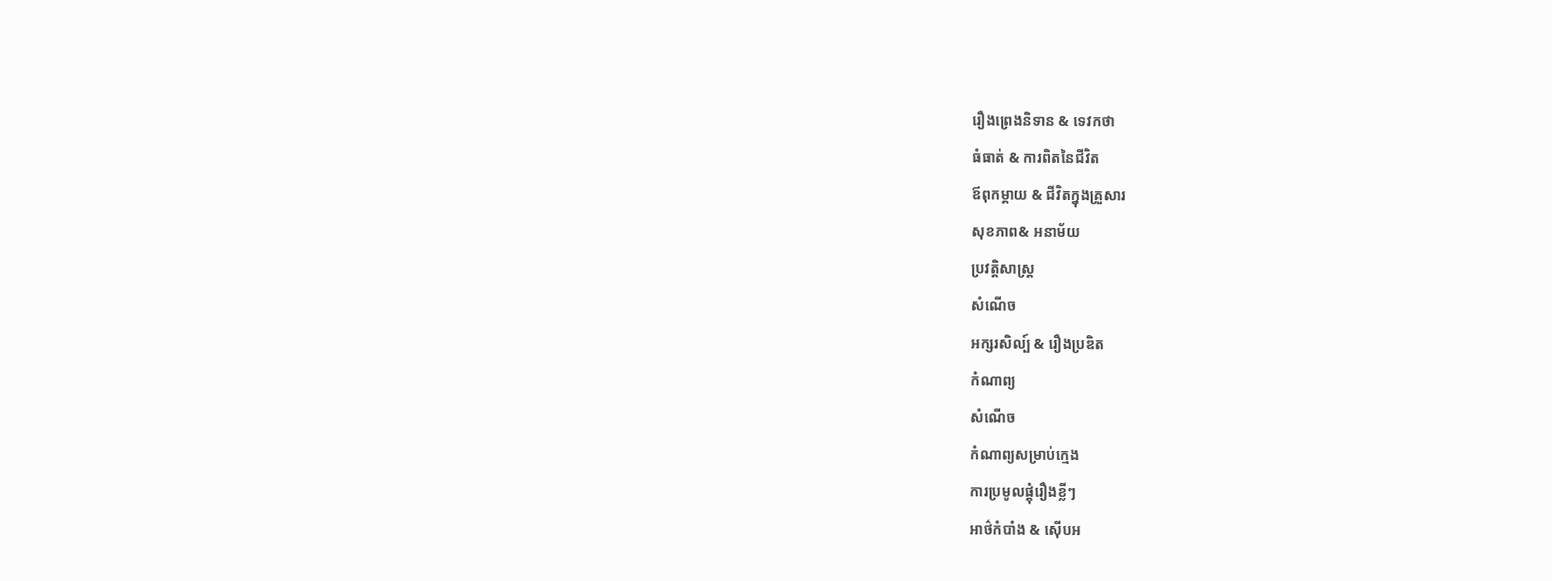រឿងព្រេងនិទាន & ទេវកថា
ធំធាត់ & ការពិតនៃជីវិត
ឪពុកម្តាយ & ជីវិតក្នុងគ្រួសារ
សុខភាព& អនាម័យ
ប្រវត្តិសាស្រ្ត
សំណើច
អក្សរសិល្ប៍ & រឿងប្រឌិត
កំណាព្យ
សំណើច
កំណាព្យសម្រាប់ក្មេង
ការប្រមូលផ្តុំរឿងខ្លីៗ
អាថ៌កំបាំង & ស៊ើបអ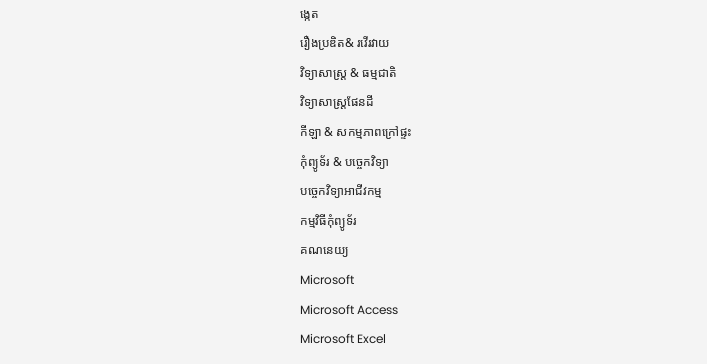ង្កេត
រឿងប្រឌិត& រវើរវាយ
វិទ្យាសាស្ត្រ & ធម្មជាតិ
វិទ្យាសាស្ត្រផែនដី
កីឡា & សកម្មភាពក្រៅផ្ទះ
កុំព្យូទ័រ & បច្ចេកវិទ្យា
បច្ចេកវិទ្យាអាជីវកម្ម
កម្មវិធីកុំព្យូទ័រ
គណនេយ្យ
Microsoft
Microsoft Access
Microsoft Excel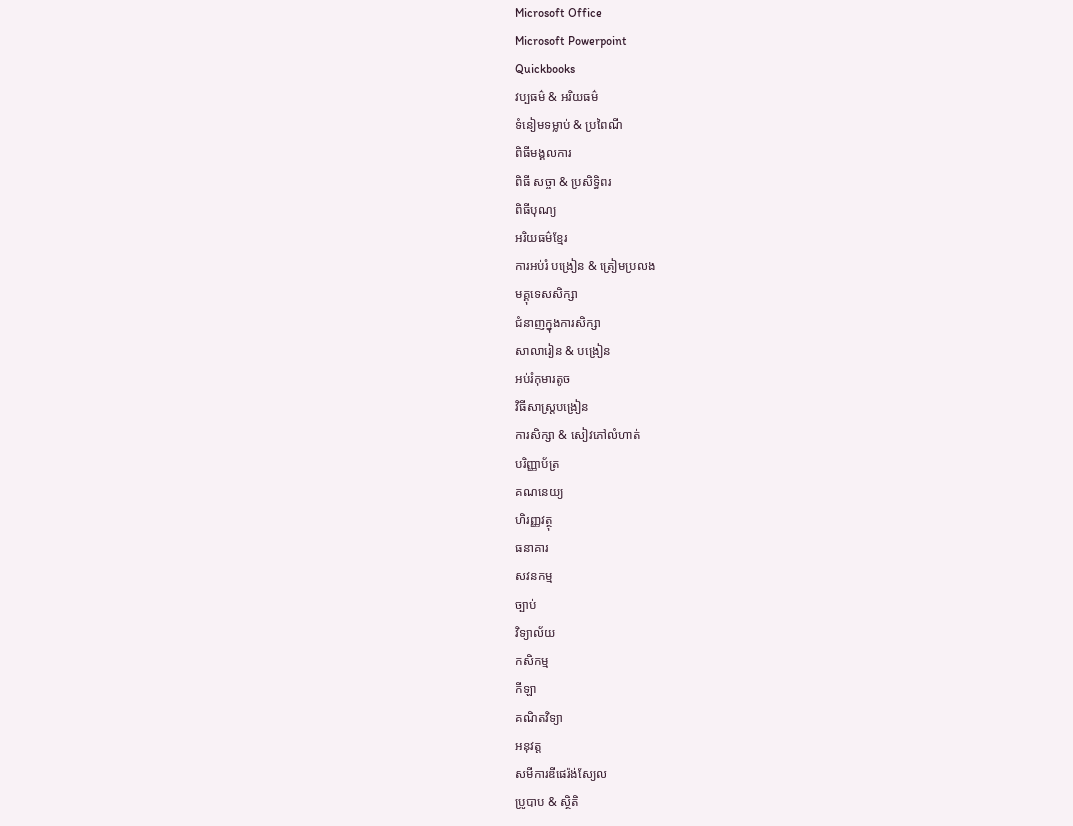Microsoft Office
Microsoft Powerpoint
Quickbooks
វប្បធម៌ & អរិយធម៌
ទំនៀមទម្លាប់ & ប្រពៃណី
ពិធីមង្គលការ
ពិធី សច្ចា & ប្រសិទ្ធិពរ
ពិធីបុណ្យ
អរិយធម៌ខ្មែរ
ការអប់រំ បង្រៀន & ត្រៀមប្រលង
មគ្គុទេសសិក្សា
ជំនាញក្នុងការសិក្សា
សាលារៀន & បង្រៀន
អប់រំកុមារតូច
វិធីសាស្រ្តបង្រៀន
ការសិក្សា & សៀវភៅលំហាត់
បរិញ្ញាប័ត្រ
គណនេយ្យ
ហិរញ្ញវត្ថុ
ធនាគារ
សវនកម្ម
ច្បាប់
វិទ្យាល័យ
កសិកម្ម
កីឡា
គណិតវិទ្យា
អនុវត្ត
សមីការឌីផេរ៉ង់ស្យែល
ប្រូបាប & ស្ថិតិ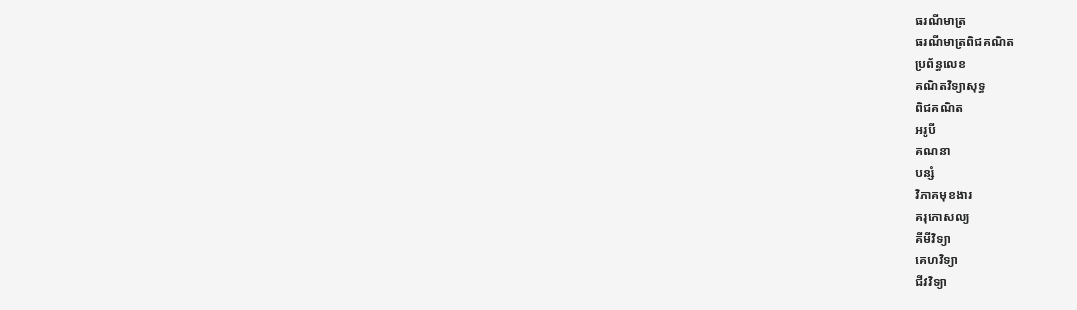ធរណីមាត្រ
ធរណីមាត្រពិជគណិត
ប្រព័ន្ធលេខ
គណិតវិទ្យាសុទ្ធ
ពិជគណិត
អរូបី
គណនា
បន្សំ
វិភាគមុខងារ
គរុកោសល្យ
គីមីវិទ្យា
គេហវិទ្យា
ជីវវិទ្យា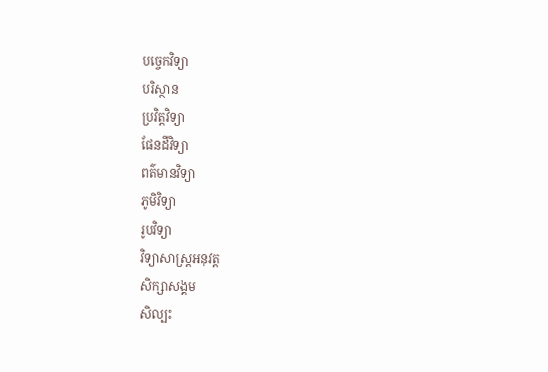បច្ចេកវិទ្យា
បរិស្ថាន
ប្រវិត្តវិទ្យា
ផែនដីវិទ្យា
ពត៌មានវិទ្យា
ភូមិវិទ្យា
រូបវិទ្យា
វិទ្យាសាស្រ្តអនុវត្ត
សិក្សាសង្គម
សិល្បះ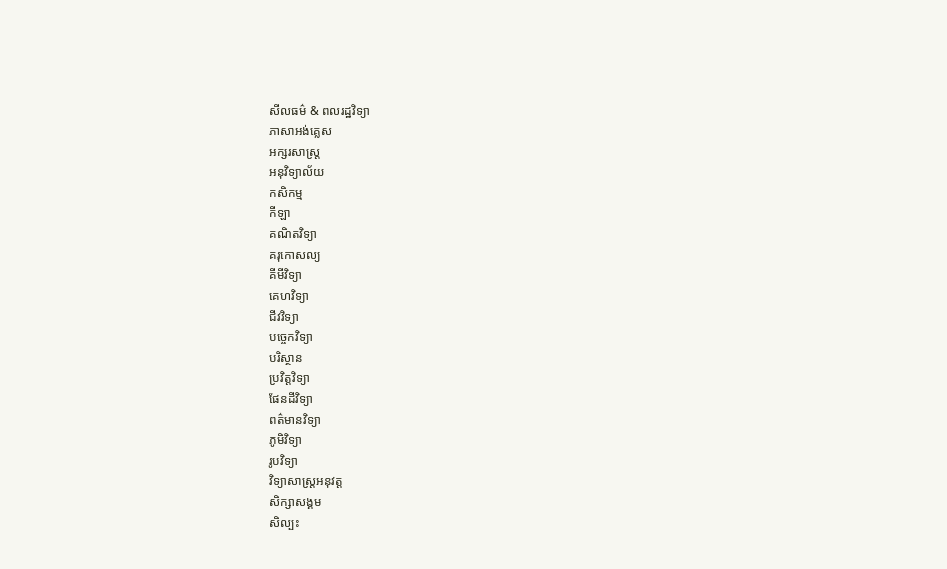សីលធម៌ & ពលរដ្ឋវិទ្យា
ភាសាអង់គ្លេស
អក្សរសាស្ត្រ
អនុវិទ្យាល័យ
កសិកម្ម
កីឡា
គណិតវិទ្យា
គរុកោសល្យ
គីមីវិទ្យា
គេហវិទ្យា
ជីវវិទ្យា
បច្ចេកវិទ្យា
បរិស្ថាន
ប្រវិត្តវិទ្យា
ផែនដីវិទ្យា
ពត៌មានវិទ្យា
ភូមិវិទ្យា
រូបវិទ្យា
វិទ្យាសាស្រ្តអនុវត្ត
សិក្សាសង្គម
សិល្បះ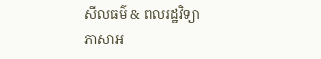សីលធម៌ & ពលរដ្ឋវិទ្យា
ភាសាអ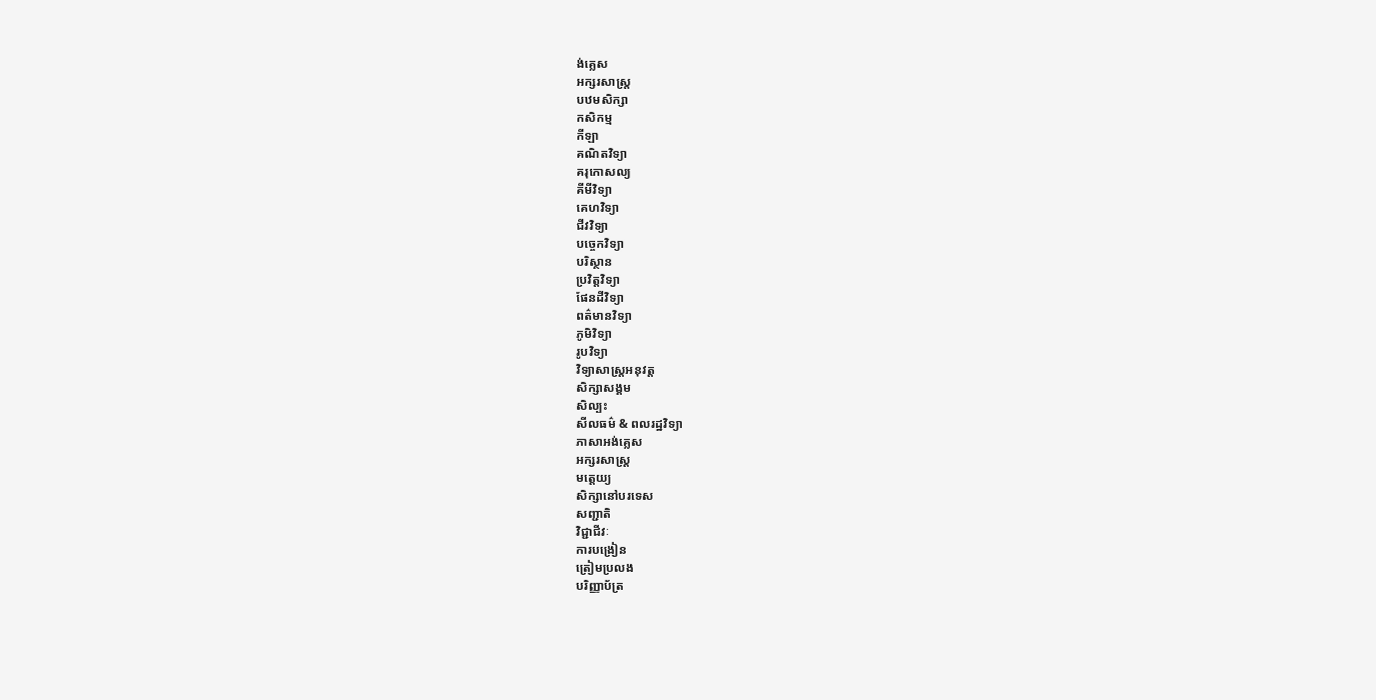ង់គ្លេស
អក្សរសាស្ត្រ
បឋមសិក្សា
កសិកម្ម
កីឡា
គណិតវិទ្យា
គរុកោសល្យ
គីមីវិទ្យា
គេហវិទ្យា
ជីវវិទ្យា
បច្ចេកវិទ្យា
បរិស្ថាន
ប្រវិត្តវិទ្យា
ផែនដីវិទ្យា
ពត៌មានវិទ្យា
ភូមិវិទ្យា
រូបវិទ្យា
វិទ្យាសាស្រ្តអនុវត្ត
សិក្សាសង្គម
សិល្បះ
សីលធម៌ & ពលរដ្ឋវិទ្យា
ភាសាអង់គ្លេស
អក្សរសាស្ត្រ
មត្តេយ្យ
សិក្សានៅបរទេស
សញ្ជាតិ
វិជ្ជាជីវៈ
ការបង្រៀន
ត្រៀមប្រលង
បរិញ្ញាប័ត្រ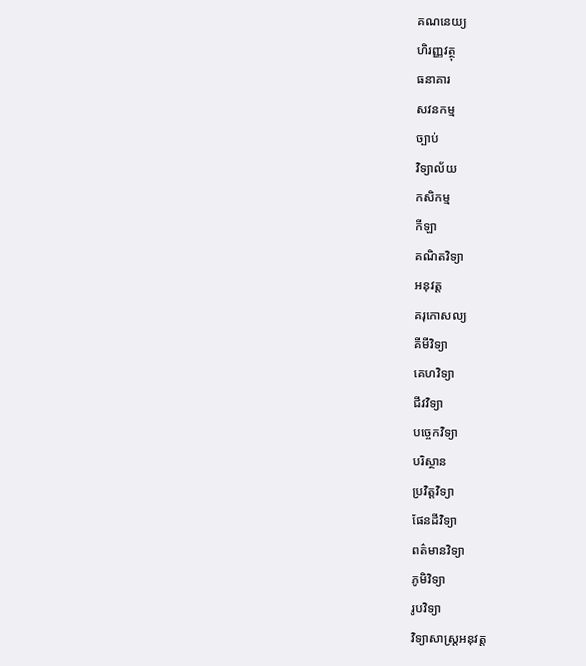គណនេយ្យ
ហិរញ្ញវត្ថុ
ធនាគារ
សវនកម្ម
ច្បាប់
វិទ្យាល័យ
កសិកម្ម
កីឡា
គណិតវិទ្យា
អនុវត្ត
គរុកោសល្យ
គីមីវិទ្យា
គេហវិទ្យា
ជីវវិទ្យា
បច្ចេកវិទ្យា
បរិស្ថាន
ប្រវិត្តវិទ្យា
ផែនដីវិទ្យា
ពត៌មានវិទ្យា
ភូមិវិទ្យា
រូបវិទ្យា
វិទ្យាសាស្រ្តអនុវត្ត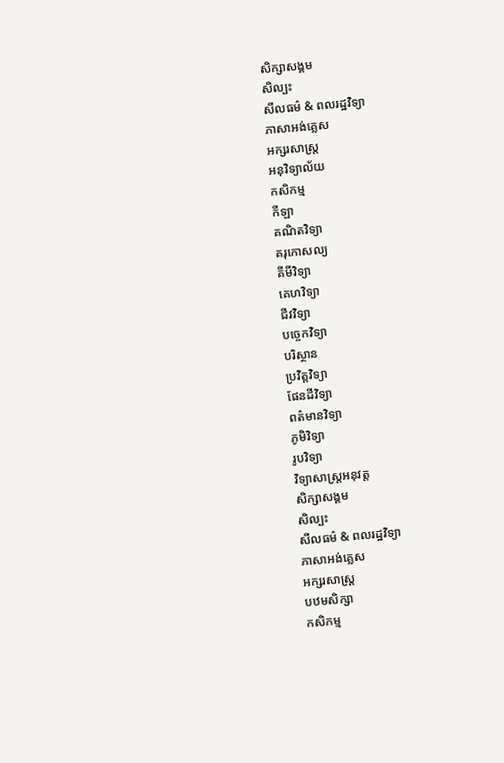សិក្សាសង្គម
សិល្បះ
សីលធម៌ & ពលរដ្ឋវិទ្យា
ភាសាអង់គ្លេស
អក្សរសាស្ត្រ
អនុវិទ្យាល័យ
កសិកម្ម
កីឡា
គណិតវិទ្យា
គរុកោសល្យ
គីមីវិទ្យា
គេហវិទ្យា
ជីវវិទ្យា
បច្ចេកវិទ្យា
បរិស្ថាន
ប្រវិត្តវិទ្យា
ផែនដីវិទ្យា
ពត៌មានវិទ្យា
ភូមិវិទ្យា
រូបវិទ្យា
វិទ្យាសាស្រ្តអនុវត្ត
សិក្សាសង្គម
សិល្បះ
សីលធម៌ & ពលរដ្ឋវិទ្យា
ភាសាអង់គ្លេស
អក្សរសាស្ត្រ
បឋមសិក្សា
កសិកម្ម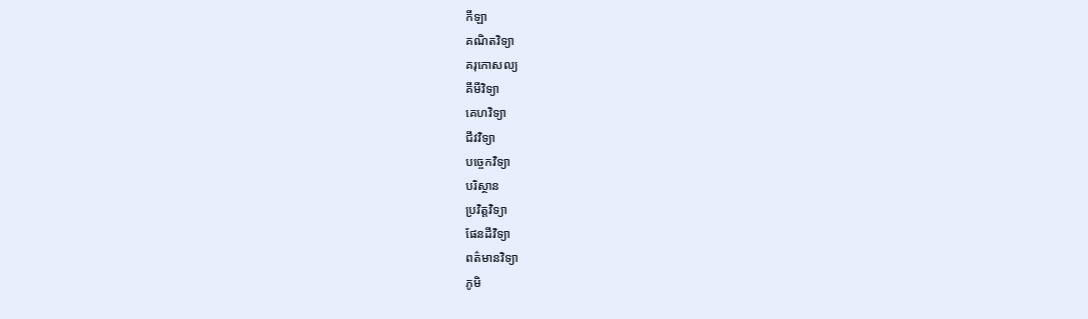កីឡា
គណិតវិទ្យា
គរុកោសល្យ
គីមីវិទ្យា
គេហវិទ្យា
ជីវវិទ្យា
បច្ចេកវិទ្យា
បរិស្ថាន
ប្រវិត្តវិទ្យា
ផែនដីវិទ្យា
ពត៌មានវិទ្យា
ភូមិ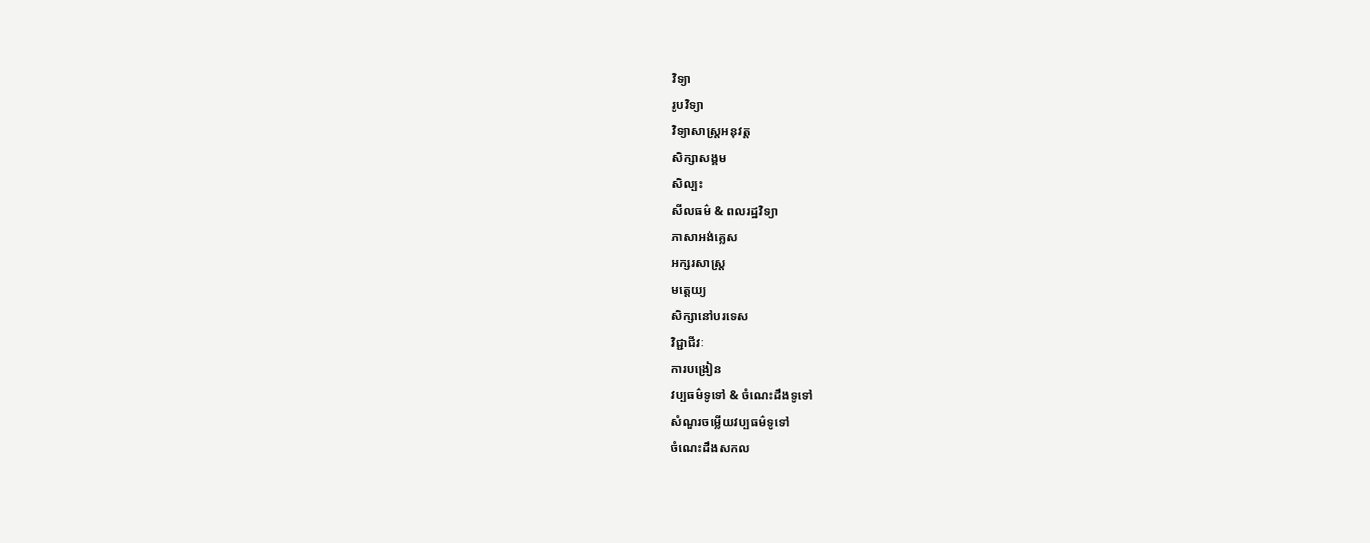វិទ្យា
រូបវិទ្យា
វិទ្យាសាស្រ្តអនុវត្ត
សិក្សាសង្គម
សិល្បះ
សីលធម៌ & ពលរដ្ឋវិទ្យា
ភាសាអង់គ្លេស
អក្សរសាស្ត្រ
មត្តេយ្យ
សិក្សានៅបរទេស
វិជ្ជាជីវៈ
ការបង្រៀន
វប្បធម៌ទូទៅ & ចំណេះដឹងទូទៅ
សំណួរចម្លើយវប្បធម៌ទូទៅ
ចំណេះដឹងសកល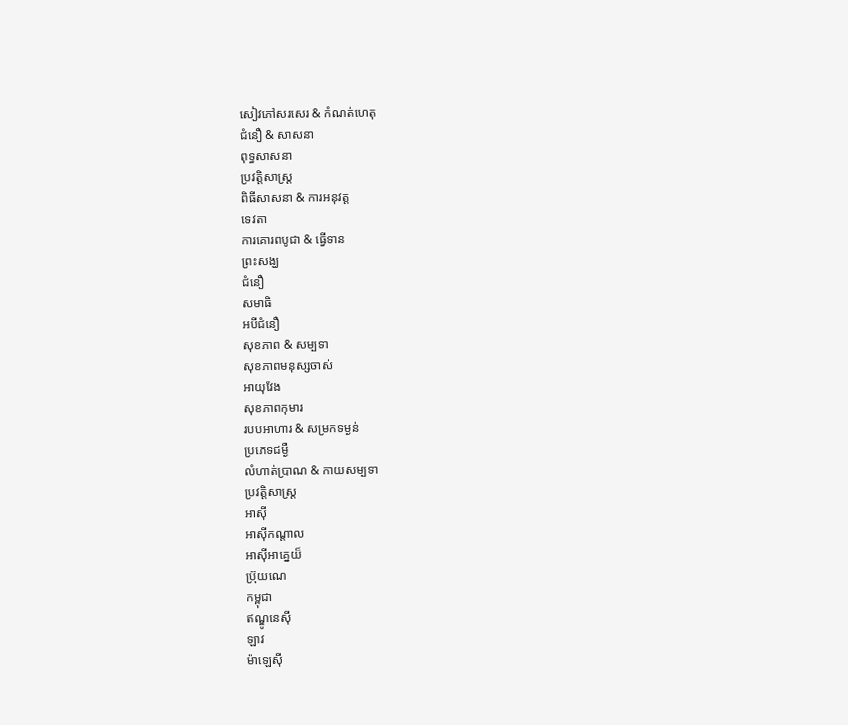សៀវភៅសរសេរ & កំណត់ហេតុ
ជំនឿ & សាសនា
ពុទ្ធសាសនា
ប្រវត្តិសាស្រ្ត
ពិធីសាសនា & ការអនុវត្ត
ទេវតា
ការគោរពបូជា & ធ្វើទាន
ព្រះសង្ឃ
ជំនឿ
សមាធិ
អបីជំនឿ
សុខភាព & សម្បទា
សុខភាពមនុស្សចាស់
អាយុវែង
សុខភាពកុមារ
របបអាហារ & សម្រកទម្ងន់
ប្រភេទជម្ងឺ
លំហាត់ប្រាណ & កាយសម្បទា
ប្រវត្តិសាស្រ្ត
អាស៊ី
អាស៊ីកណ្តាល
អាស៊ីអាគ្នេយ៏
ប្រ៊ុយណេ
កម្ពុជា
ឥណ្ឌូនេស៊ី
ឡាវ
ម៉ាឡេស៊ី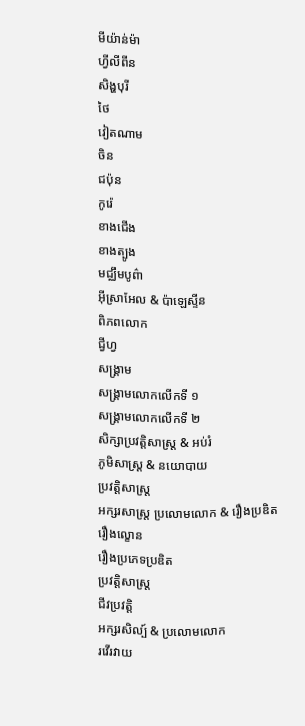មីយ៉ាន់ម៉ា
ហ្វីលីពីន
សិង្ហបុរី
ថៃ
វៀតណាម
ចិន
ជប៉ុន
កូរ៉េ
ខាងជើង
ខាងត្បូង
មជ្ឈឹមបូព៌ា
អ៊ីស្រាអែល & ប៉ាឡេស្ទីន
ពិភពលោក
ជ្វីហ្វ
សង្គ្រាម
សង្គ្រាមលោកលើកទី ១
សង្គ្រាមលោកលើកទី ២
សិក្សាប្រវត្តិសាស្រ្ត & អប់រំ
ភូមិសាស្ត្រ & នយោបាយ
ប្រវត្តិសាស្រ្ត
អក្សរសាស្ត្រ ប្រលោមលោក & រឿងប្រឌិត
រឿងល្ខោន
រឿងប្រភេទប្រឌិត
ប្រវត្តិសាស្ត្រ
ជីវប្រវត្តិ
អក្សរសិល្ប៍ & ប្រលោមលោក
រវើរវាយ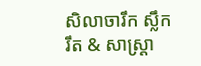សិលាចារឹក ស្លឹករឹត & សាស្ត្រា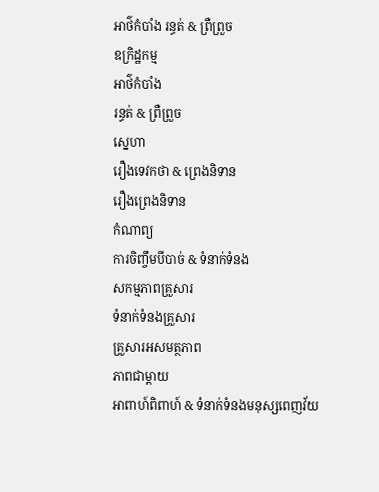អាថ៌កំបាំង រន្ធត់ & ព្រឺព្រួច
ឧក្រិដ្ឋកម្ម
អាថ៌កំបាំង
រន្ធត់ & ព្រឺព្រួច
ស្នេហា
រឿងទេវកថា & ព្រេងនិទាន
រឿងព្រេងនិទាន
កំណាព្យ
ការចិញ្ចឹមបីបាច់ & ទំនាក់ទំនង
សកម្មភាពគ្រួសារ
ទំនាក់ទំនងគ្រួសារ
គ្រួសារអសមត្ថភាព
ភាពជាម្តាយ
អាពាហ៍ពិពាហ៍ & ទំនាក់ទំនងមនុស្សពេញវ័យ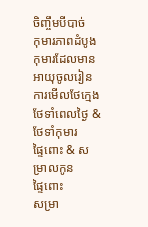ចិញ្ចឹមបីបាច់
កុមារភាពដំបូង
កុមារដែលមានអាយុចូលរៀន
ការមើលថែក្មេង ថែទាំពេលថ្ងៃ & ថែទាំកុមារ
ផ្ទៃពោះ & សម្រាលកូន
ផ្ទៃពោះ
សម្រា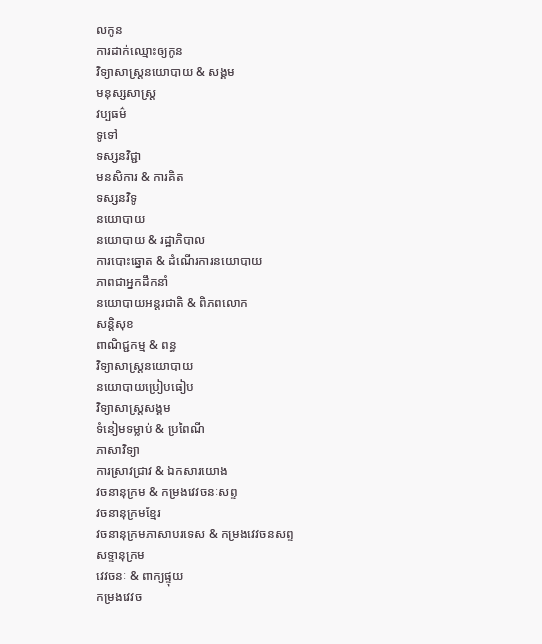លកូន
ការដាក់ឈ្មោះឲ្យកូន
វិទ្យាសាស្ត្រនយោបាយ & សង្គម
មនុស្សសាស្រ្ត
វប្បធម៌
ទូទៅ
ទស្សនវិជ្ជា
មនសិការ & ការគិត
ទស្សនវិទូ
នយោបាយ
នយោបាយ & រដ្ឋាភិបាល
ការបោះឆ្នោត & ដំណើរការនយោបាយ
ភាពជាអ្នកដឹកនាំ
នយោបាយអន្តរជាតិ & ពិភពលោក
សន្តិសុខ
ពាណិជ្ជកម្ម & ពន្ធ
វិទ្យាសាស្រ្តនយោបាយ
នយោបាយប្រៀបធៀប
វិទ្យាសាស្ត្រសង្គម
ទំនៀមទម្លាប់ & ប្រពៃណី
ភាសាវិទ្យា
ការស្រាវជ្រាវ & ឯកសារយោង
វចនានុក្រម & កម្រងវេវចនៈសព្ទ
វចនានុក្រមខ្មែរ
វចនានុក្រមភាសាបរទេស & កម្រងវេវចនសព្ទ
សទ្ទានុក្រម
វេវចនៈ & ពាក្យផ្ទុយ
កម្រងវេវច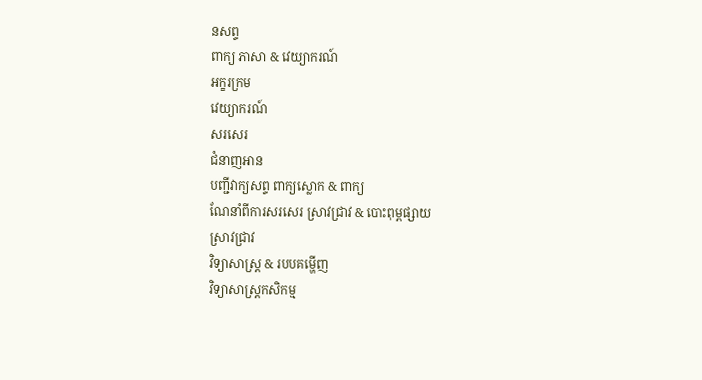នសព្ទ
ពាក្យ ភាសា & វេយ្យាករណ៍
អក្ខរក្រម
វេយ្យាករណ៍
សរសេរ
ជំនាញអាន
បញ្ជីវាក្យសព្ទ ពាក្យស្លោក & ពាក្យ
ណែនាំពីការសរសេរ ស្រាវជ្រាវ & បោះពុម្ពផ្សាយ
ស្រាវជ្រាវ
វិទ្យាសាស្ត្រ & របបគម្ហើញ
វិទ្យាសាស្ត្រកសិកម្ម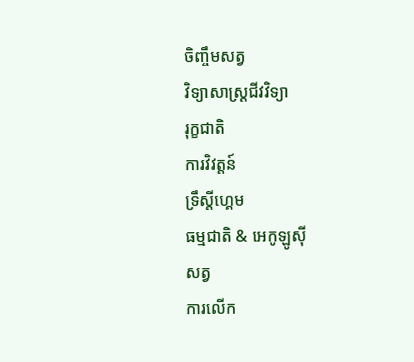ចិញ្ចឹមសត្វ
វិទ្យាសាស្ត្រជីវវិទ្យា
រុក្ខជាតិ
ការវិវត្តន៍
ទ្រឹស្តីហ្គេម
ធម្មជាតិ & អេកូឡូស៊ី
សត្វ
ការលើក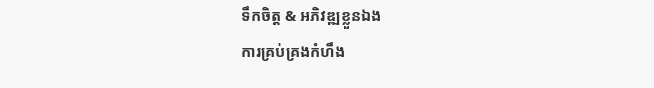ទឹកចិត្ត & អភិវឌ្ឍខ្លួនឯង
ការគ្រប់គ្រងកំហឹង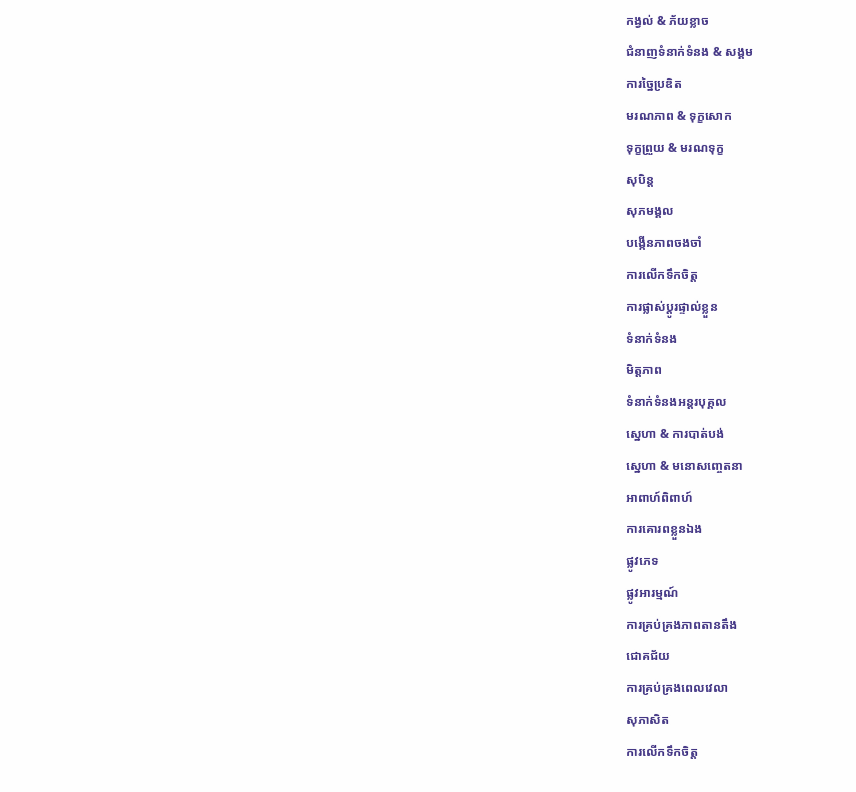កង្វល់ & ភ័យខ្លាច
ជំនាញទំនាក់ទំនង & សង្គម
ការច្នៃប្រឌិត
មរណភាព & ទុក្ខសោក
ទុក្ខព្រួយ & មរណទុក្ខ
សុបិន្ត
សុភមង្គល
បង្កើនភាពចងចាំ
ការលើកទឹកចិត្ត
ការផ្លាស់ប្តូរផ្ទាល់ខ្លួន
ទំនាក់ទំនង
មិត្តភាព
ទំនាក់ទំនងអន្តរបុគ្គល
ស្នេហា & ការបាត់បង់
ស្នេហា & មនោសញ្ចេតនា
អាពាហ៍ពិពាហ៍
ការគោរពខ្លួនឯង
ផ្លូវភេទ
ផ្លូវអារម្មណ៍
ការគ្រប់គ្រងភាពតានតឹង
ជោគជ័យ
ការគ្រប់គ្រងពេលវេលា
សុភាសិត
ការលើកទឹកចិត្ត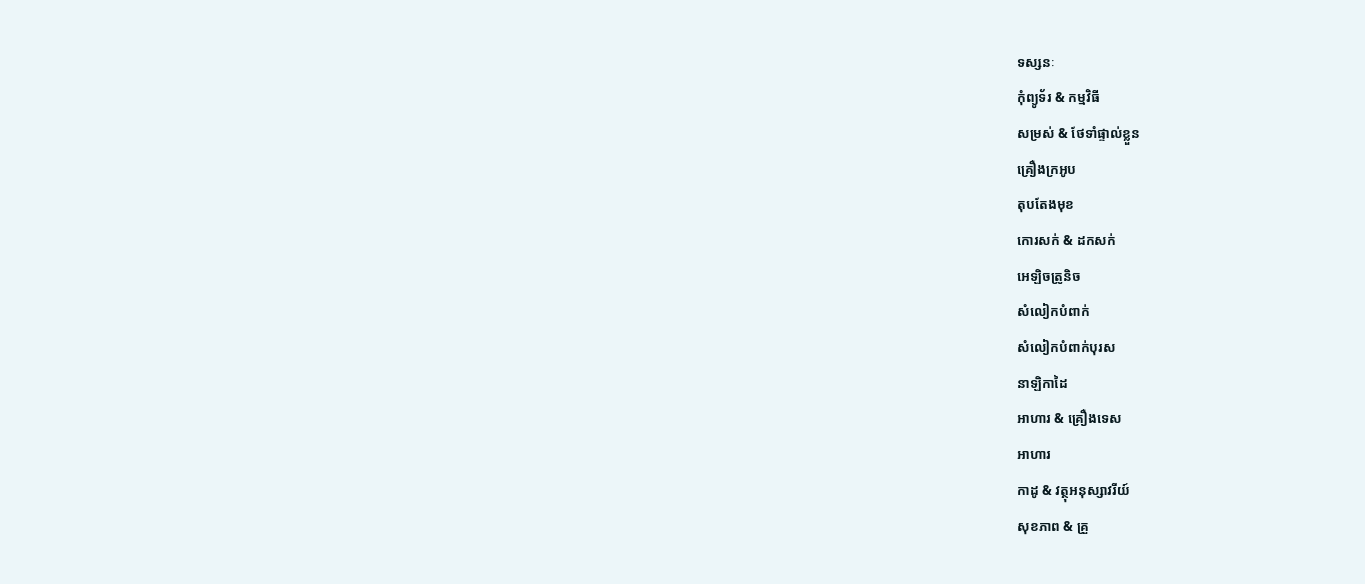ទស្សនៈ
កុំព្យូទ័រ & កម្មវិធី
សម្រស់ & ថែទាំផ្ទាល់ខ្លួន
គ្រឿងក្រអូប
តុបតែងមុខ
កោរសក់ & ដកសក់
អេឡិចត្រូនិច
សំលៀកបំពាក់
សំលៀកបំពាក់បុរស
នាឡិកាដៃ
អាហារ & គ្រឿងទេស
អាហារ
កាដូ & វត្ថុអនុស្សាវរីយ៍
សុខភាព & គ្រួ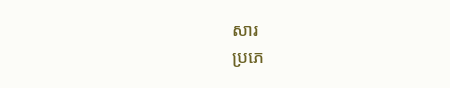សារ
ប្រភេ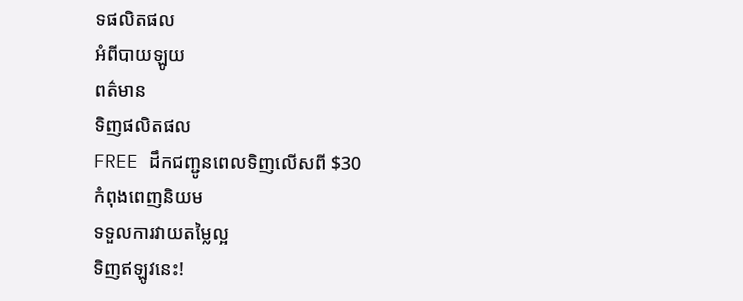ទផលិតផល
អំពីបាយឡូយ
ពត៌មាន
ទិញផលិតផល
FREE ដឹកជញ្ជូនពេលទិញលើសពី $30
កំពុងពេញនិយម
ទទួលការវាយតម្លៃល្អ
ទិញឥឡូវនេះ!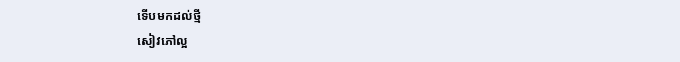ទើបមកដល់ថ្មី
សៀវភៅល្អ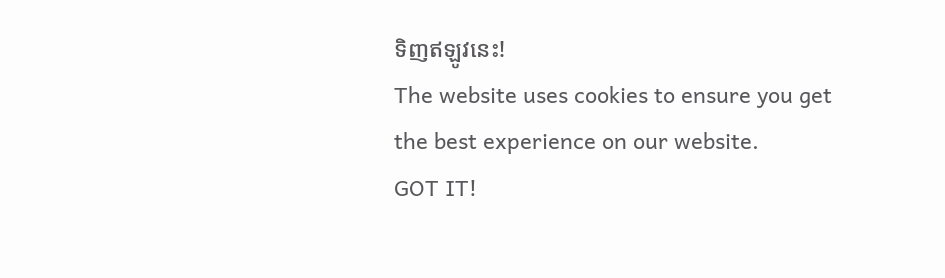ទិញឥឡូវនេះ!
The website uses cookies to ensure you get the best experience on our website.
GOT IT!